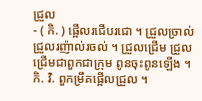ជ្រួល
- ( កិ. ) ផ្អើលរជើបរជោ ។ ជ្រួលច្រាល់ ជ្រួលរញ៉ាល់រចល់ ។ ជ្រួលជ្រើម ជ្រួលជ្រើមជាពួកជាក្រុម ពូនចុះពូនឡើង ។ កិ. វិ. ពួកម្រឹគផ្អើលជ្រួល ។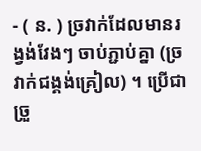- ( ន. ) ច្រវាក់ដែលមានរង្វង់វែងៗ ចាប់ភ្ជាប់គ្នា (ច្រវាក់ជង្គង់គ្រៀល) ។ ប្រើជា ច្រួ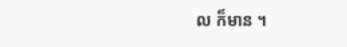ល ក៏មាន ។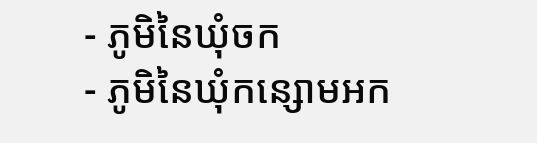- ភូមិនៃឃុំចក
- ភូមិនៃឃុំកន្សោមអក